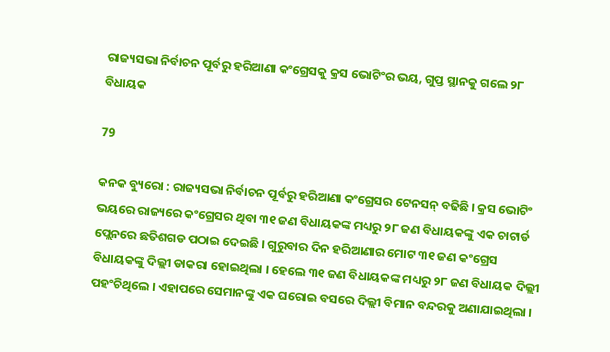ରାଜ୍ୟସଭା ନିର୍ବାଚନ ପୂର୍ବରୁ ହରିଆଣା କଂଗ୍ରେସକୁ କ୍ରସ ଭୋଟିଂର ଭୟ, ଗୁପ୍ତ ସ୍ଥାନକୁ ଗଲେ ୨୮ ବିଧାୟକ

79

କନକ ବ୍ୟୁରୋ : ରାଜ୍ୟସଭା ନିର୍ବାଚନ ପୂର୍ବରୁ ହରିଆଣା କଂଗ୍ରେସର ଟେନସନ୍ ବଢିଛି । କ୍ରସ ଭୋଟିଂ ଭୟରେ ରାଜ୍ୟରେ କଂଗ୍ରେସର ଥିବା ୩୧ ଜଣ ବିଧାୟକଙ୍କ ମଧ୍ୟରୁ ୨୮ ଜଣ ବିଧାୟକଙ୍କୁ ଏକ ଚାଟାର୍ଡ ପ୍ଲେନରେ ଛତିଶଗଡ ପଠାଇ ଦେଇଛି । ଗୁରୁବାର ଦିନ ହରିଆଣାର ମୋଟ ୩୧ ଜଣ କଂଗ୍ରେସ ବିଧାୟକଙ୍କୁ ଦିଲ୍ଲୀ ଡାକରା ହୋଇଥିଲା । ହେଲେ ୩୧ ଜଣ ବିଧାୟକଙ୍କ ମଧ୍ୟରୁ ୨୮ ଜଣ ବିଧାୟକ ଦିଲ୍ଲୀ ପହଂଚିଥିଲେ । ଏହାପରେ ସେମାନଙ୍କୁ ଏକ ଘରୋଇ ବସରେ ଦିଲ୍ଲୀ ବିମାନ ବନ୍ଦରକୁ ଅଣାଯାଇଥିଲା ।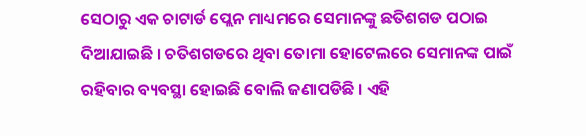ସେଠାରୁ ଏକ ଚାଟାର୍ଡ ପ୍ଲେନ ମାଧ୍ୟମରେ ସେମାନଙ୍କୁ ଛତିଶଗଡ ପଠାଇ ଦିଆଯାଇଛି । ଚତିଶଗଡରେ ଥିବା ତୋମା ହୋଟେଲରେ ସେମାନଙ୍କ ପାଇଁ ରହିବାର ବ୍ୟବସ୍ଥା ହୋଇଛି ବୋଲି ଜଣାପଡିଛି । ଏହି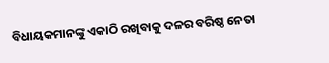ବିଧାୟକମାନଙ୍କୁ ଏକାଠି ରଖିବାକୁ ଦଳର ବରିଷ୍ଠ ନେତା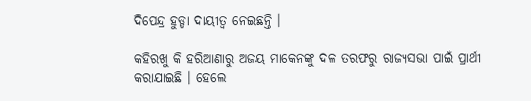ଦିପେନ୍ଦ୍ର ହୁଡ୍ଡା ଦାୟୀତ୍ୱ ନେଇଛନ୍ତି ।

କହିରଖୁ କି ହରିଆଣାରୁ ଅଜୟ ମାକେନଙ୍କୁ ଦଳ ତରଫରୁ ରାଜ୍ୟସଭା ପାଇଁ ପ୍ରାର୍ଥୀ କରାଯାଇଛି । ହେଲେ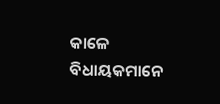କାଳେ ବିଧାୟକମାନେ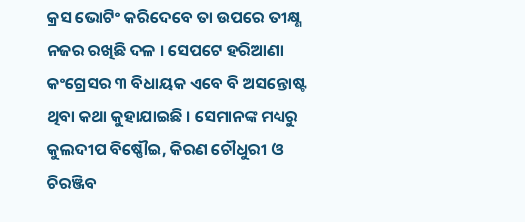କ୍ରସ ଭୋଟିଂ କରିଦେବେ ତା ଉପରେ ତୀକ୍ଷ୍ଣ ନଜର ରଖିଛି ଦଳ । ସେପଟେ ହରିଆଣା କଂଗ୍ରେସର ୩ ବିଧାୟକ ଏବେ ବି ଅସନ୍ତୋଷ୍ଟ ଥିବା କଥା କୁହାଯାଇଛି । ସେମାନଙ୍କ ମଧ୍ୟରୁ କୁଲଦୀପ ବିଷ୍ଣୌଇ, କିରଣ ଚୌଧୁରୀ ଓ ଚିରଞ୍ଜିବ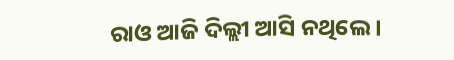ରାଓ ଆଜି ଦିଲ୍ଲୀ ଆସି ନଥିଲେ ।